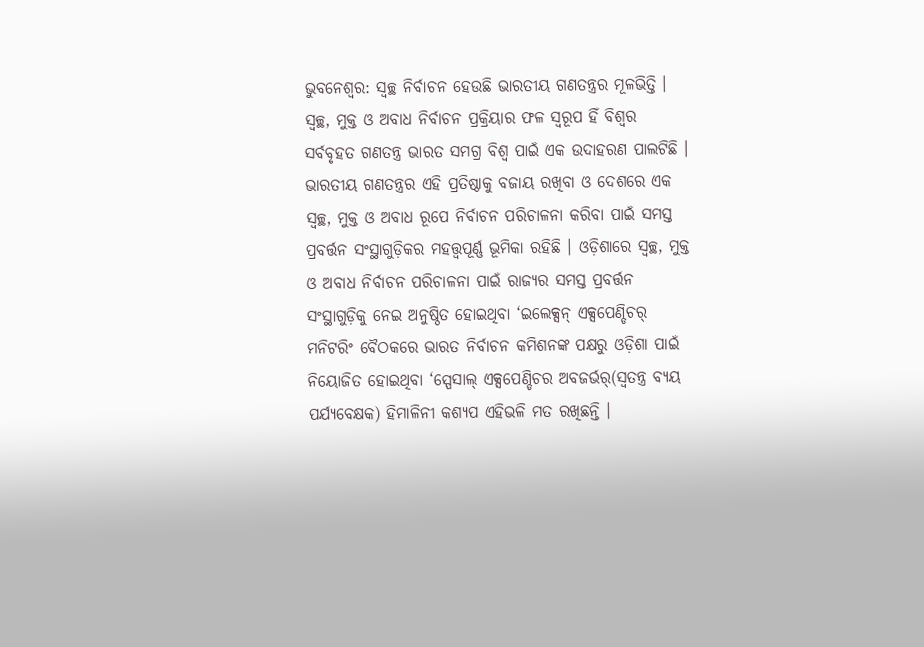ଭୁବନେଶ୍ୱର: ସ୍ୱଚ୍ଛ ନିର୍ବାଚନ ହେଉଛି ଭାରତୀୟ ଗଣତନ୍ତ୍ରର ମୂଳଭିତ୍ତି । ସ୍ୱଚ୍ଛ, ମୁକ୍ତ ଓ ଅବାଧ ନିର୍ବାଚନ ପ୍ରକ୍ରିୟାର ଫଳ ସ୍ୱରୂପ ହିଁ ବିଶ୍ୱର ସର୍ବବୃହତ ଗଣତନ୍ତ୍ର ଭାରତ ସମଗ୍ର ବିଶ୍ୱ ପାଇଁ ଏକ ଉଦାହରଣ ପାଲଟିଛି । ଭାରତୀୟ ଗଣତନ୍ତ୍ରର ଏହି ପ୍ରତିଷ୍ଠାକୁ ବଜାୟ ରଖିବା ଓ ଦେଶରେ ଏକ ସ୍ୱଚ୍ଛ, ମୁକ୍ତ ଓ ଅବାଧ ରୂପେ ନିର୍ବାଚନ ପରିଚାଳନା କରିବା ପାଇଁ ସମସ୍ତ ପ୍ରବର୍ତ୍ତନ ସଂସ୍ଥାଗୁଡ଼ିକର ମହତ୍ତ୍ୱପୂର୍ଣ୍ଣ ଭୂମିକା ରହିଛି । ଓଡ଼ିଶାରେ ସ୍ୱଚ୍ଛ, ମୁକ୍ତ ଓ ଅବାଧ ନିର୍ବାଚନ ପରିଚାଳନା ପାଇଁ ରାଜ୍ୟର ସମସ୍ତ ପ୍ରବର୍ତ୍ତନ ସଂସ୍ଥାଗୁଡ଼ିକୁ ନେଇ ଅନୁଷ୍ଠିତ ହୋଇଥିବା ‘ଇଲେକ୍ସନ୍ ଏକ୍ସପେଣ୍ଡିଚର୍ ମନିଟରିଂ ବୈଠକରେ ଭାରତ ନିର୍ବାଚନ କମିଶନଙ୍କ ପକ୍ଷରୁ ଓଡ଼ିଶା ପାଇଁ ନିୟୋଜିତ ହୋଇଥିବା ‘ସ୍ପେସାଲ୍ ଏକ୍ସପେଣ୍ଡିଚର ଅବଜର୍ଭର୍(ସ୍ୱତନ୍ତ୍ର ବ୍ୟୟ ପର୍ଯ୍ୟବେକ୍ଷକ) ହିମାଳିନୀ କଶ୍ୟପ ଏହିଭଳି ମତ ରଖିଛନ୍ତି ।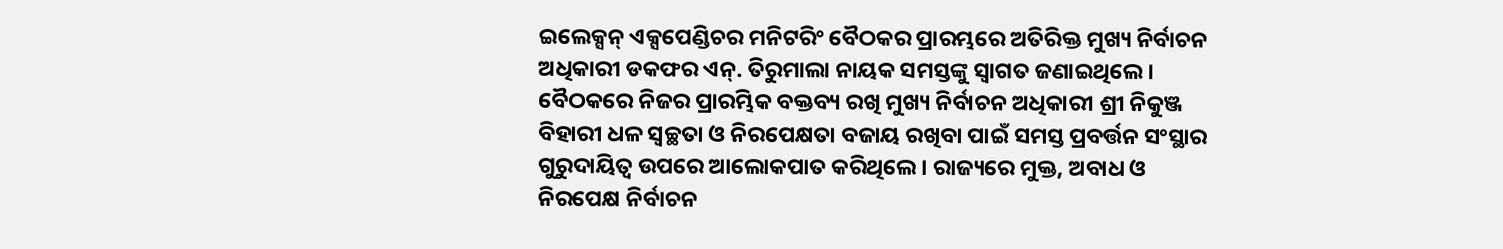ଇଲେକ୍ସନ୍ ଏକ୍ସପେଣ୍ଡିଚର ମନିଟରିଂ ବୈଠକର ପ୍ରାରମ୍ଭରେ ଅତିରିକ୍ତ ମୁଖ୍ୟ ନିର୍ବାଚନ ଅଧିକାରୀ ଡକଫର ଏନ୍. ତିରୁମାଲା ନାୟକ ସମସ୍ତଙ୍କୁ ସ୍ୱାଗତ ଜଣାଇଥିଲେ । ବୈଠକରେ ନିଜର ପ୍ରାରମ୍ଭିକ ବକ୍ତବ୍ୟ ରଖି ମୁଖ୍ୟ ନିର୍ବାଚନ ଅଧିକାରୀ ଶ୍ରୀ ନିକୁଞ୍ଜ ବିହାରୀ ଧଳ ସ୍ୱଚ୍ଛତା ଓ ନିରପେକ୍ଷତା ବଜାୟ ରଖିବା ପାଇଁ ସମସ୍ତ ପ୍ରବର୍ତ୍ତନ ସଂସ୍ଥାର ଗୁରୁଦାୟିତ୍ୱ ଉପରେ ଆଲୋକପାତ କରିଥିଲେ । ରାଜ୍ୟରେ ମୁକ୍ତ, ଅବାଧ ଓ ନିରପେକ୍ଷ ନିର୍ବାଚନ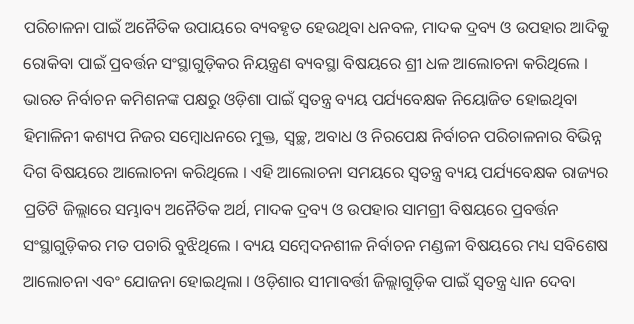ପରିଚାଳନା ପାଇଁ ଅନୈତିକ ଉପାୟରେ ବ୍ୟବହୃତ ହେଉଥିବା ଧନବଳ, ମାଦକ ଦ୍ରବ୍ୟ ଓ ଉପହାର ଆଦିକୁ ରୋକିବା ପାଇଁ ପ୍ରବର୍ତ୍ତନ ସଂସ୍ଥାଗୁଡ଼ିକର ନିୟନ୍ତ୍ରଣ ବ୍ୟବସ୍ଥା ବିଷୟରେ ଶ୍ରୀ ଧଳ ଆଲୋଚନା କରିଥିଲେ ।
ଭାରତ ନିର୍ବାଚନ କମିଶନଙ୍କ ପକ୍ଷରୁ ଓଡ଼ିଶା ପାଇଁ ସ୍ୱତନ୍ତ୍ର ବ୍ୟୟ ପର୍ଯ୍ୟବେକ୍ଷକ ନିୟୋଜିତ ହୋଇଥିବା ହିମାଳିନୀ କଶ୍ୟପ ନିଜର ସମ୍ବୋଧନରେ ମୁକ୍ତ, ସ୍ୱଚ୍ଛ, ଅବାଧ ଓ ନିରପେକ୍ଷ ନିର୍ବାଚନ ପରିଚାଳନାର ବିଭିନ୍ନ ଦିଗ ବିଷୟରେ ଆଲୋଚନା କରିଥିଲେ । ଏହି ଆଲୋଚନା ସମୟରେ ସ୍ୱତନ୍ତ୍ର ବ୍ୟୟ ପର୍ଯ୍ୟବେକ୍ଷକ ରାଜ୍ୟର ପ୍ରତିଟି ଜିଲ୍ଲାରେ ସମ୍ଭାବ୍ୟ ଅନୈତିକ ଅର୍ଥ, ମାଦକ ଦ୍ରବ୍ୟ ଓ ଉପହାର ସାମଗ୍ରୀ ବିଷୟରେ ପ୍ରବର୍ତ୍ତନ ସଂସ୍ଥାଗୁଡ଼ିକର ମତ ପଚାରି ବୁଝିଥିଲେ । ବ୍ୟୟ ସମ୍ବେଦନଶୀଳ ନିର୍ବାଚନ ମଣ୍ଡଳୀ ବିଷୟରେ ମଧ୍ୟ ସବିଶେଷ ଆଲୋଚନା ଏବଂ ଯୋଜନା ହୋଇଥିଲା । ଓଡ଼ିଶାର ସୀମାବର୍ତ୍ତୀ ଜିଲ୍ଲାଗୁଡ଼ିକ ପାଇଁ ସ୍ୱତନ୍ତ୍ର ଧ୍ୟାନ ଦେବା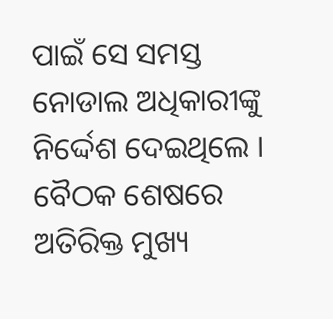ପାଇଁ ସେ ସମସ୍ତ ନୋଡାଲ ଅଧିକାରୀଙ୍କୁ ନିର୍ଦ୍ଦେଶ ଦେଇଥିଲେ । ବୈଠକ ଶେଷରେ ଅତିରିକ୍ତ ମୁଖ୍ୟ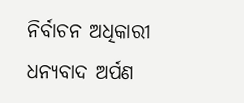ନିର୍ବାଚନ ଅଧିକାରୀ ଧନ୍ୟବାଦ ଅର୍ପଣ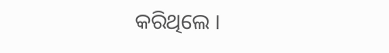କରିଥିଲେ ।